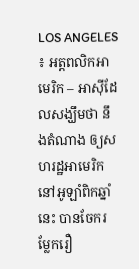LOS ANGELES ៖ អត្តពលិកអាមេរិក – អាស៊ីដែលសង្ឃឹមថា នឹងតំណាង ឲ្យសហរដ្ឋអាមេរិក នៅអូឡាំពិកឆ្នាំនេះ បានចែករម្លែករឿ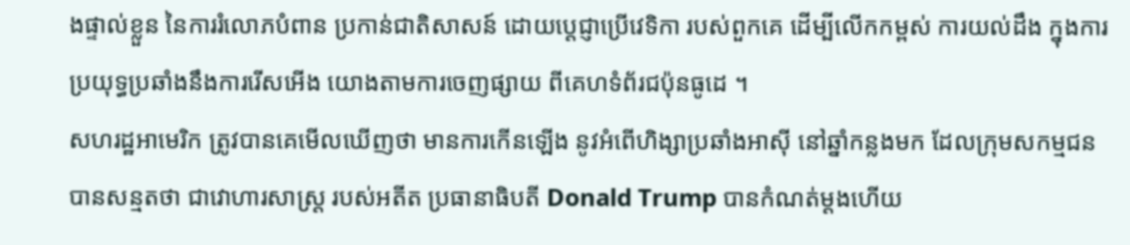ងផ្ទាល់ខ្លួន នៃការរំលោភបំពាន ប្រកាន់ជាតិសាសន៍ ដោយប្តេជ្ញាប្រើវេទិកា របស់ពួកគេ ដើម្បីលើកកម្ពស់ ការយល់ដឹង ក្នុងការប្រយុទ្ធប្រឆាំងនឹងការរើសអើង យោងតាមការចេញផ្សាយ ពីគេហទំព័រជប៉ុនធូដេ ។
សហរដ្ឋអាមេរិក ត្រូវបានគេមើលឃើញថា មានការកើនឡើង នូវអំពើហិង្សាប្រឆាំងអាស៊ី នៅឆ្នាំកន្លងមក ដែលក្រុមសកម្មជន បានសន្មតថា ជាវោហារសាស្ត្រ របស់អតីត ប្រធានាធិបតី Donald Trump បានកំណត់ម្តងហើយ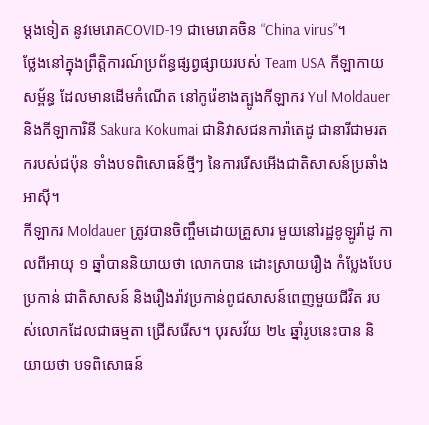ម្តងទៀត នូវមេរោគCOVID-19 ជាមេរោគចិន “China virus”។
ថ្លែងនៅក្នុងព្រឹត្តិការណ៍ប្រព័ន្ធផ្សព្វផ្សាយរបស់ Team USA កីឡាកាយសម្ព័ន្ធ ដែលមានដើមកំណើត នៅកូរ៉េខាងត្បូងកីឡាករ Yul Moldauer និងកីឡាការិនី Sakura Kokumai ជានិវាសជនការ៉ាតេដូ ជានារីជាមរតករបស់ជប៉ុន ទាំងបទពិសោធន៍ថ្មីៗ នៃការរើសអើងជាតិសាសន៍ប្រឆាំងអាស៊ី។
កីឡាករ Moldauer ត្រូវបានចិញ្ចឹមដោយគ្រួសារ មួយនៅរដ្ឋខូឡូរ៉ាដូ កាលពីអាយុ ១ ឆ្នាំបាននិយាយថា លោកបាន ដោះស្រាយរឿង កំប្លែងបែបប្រកាន់ ជាតិសាសន៍ និងរឿងរ៉ាវប្រកាន់ពូជសាសន៍ពេញមួយជីវិត របស់លោកដែលជាធម្មតា ជ្រើសរើស។ បុរសវ័យ ២៤ ឆ្នាំរូបនេះបាន និយាយថា បទពិសោធន៍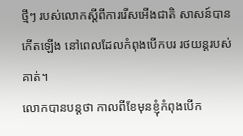ថ្មីៗ របស់លោកស្តីពីការរើសអើងជាតិ សាសន៍បានកើតឡើង នៅពេលដែលកំពុងបើកបរ រថយន្តរបស់គាត់។
លោកបានបន្តថា កាលពីខែមុនខ្ញុំកំពុងបើក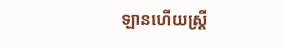ឡានហើយស្ត្រី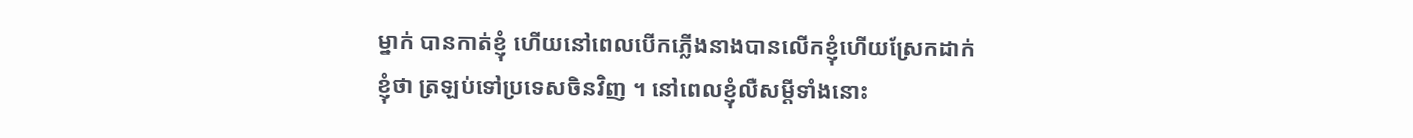ម្នាក់ បានកាត់ខ្ញុំ ហើយនៅពេលបើកភ្លើងនាងបានលើកខ្ញុំហើយស្រែកដាក់ខ្ញុំថា ត្រឡប់ទៅប្រទេសចិនវិញ ។ នៅពេលខ្ញុំលឺសម្ដីទាំងនោះ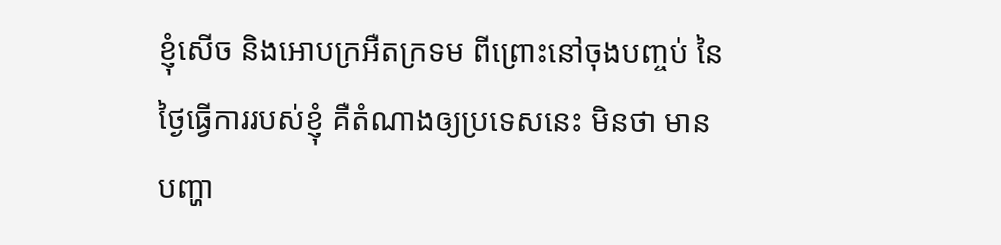ខ្ញុំសើច និងអោបក្រអឺតក្រទម ពីព្រោះនៅចុងបញ្ចប់ នៃថ្ងៃធ្វើការរបស់ខ្ញុំ គឺតំណាងឲ្យប្រទេសនេះ មិនថា មានបញ្ហា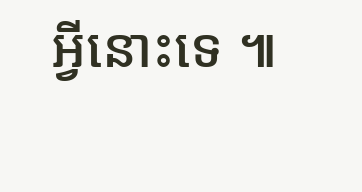អ្វីនោះទេ ៕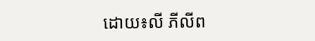ដោយ៖លី ភីលីព